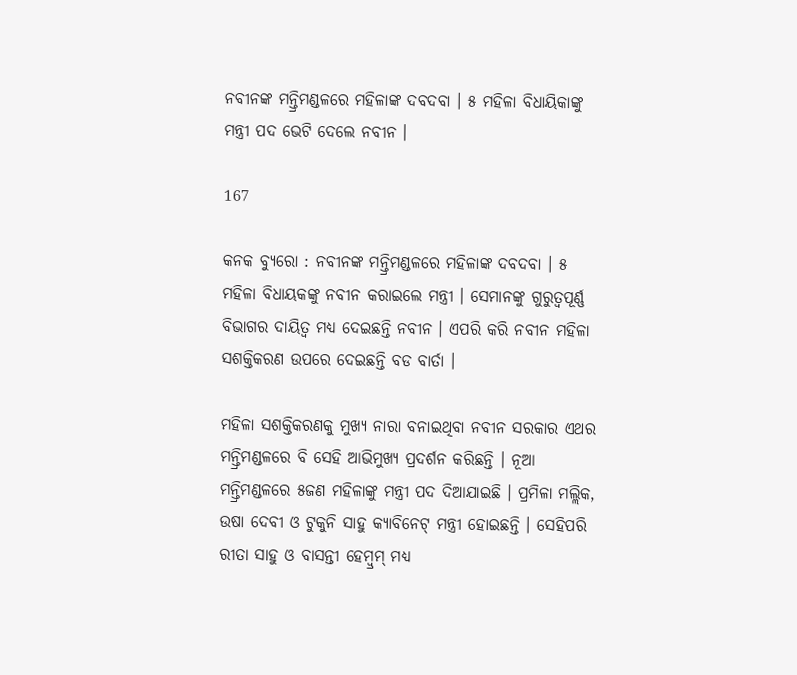ନବୀନଙ୍କ ମନ୍ତ୍ରିମଣ୍ଡଳରେ ମହିଳାଙ୍କ ଦବଦବା । ୫ ମହିଳା ବିଧାୟିକାଙ୍କୁ ମନ୍ତ୍ରୀ ପଦ ଭେଟି ଦେଲେ ନବୀନ ।

167

କନକ ବ୍ୟୁରୋ : ନବୀନଙ୍କ ମନ୍ତ୍ରିମଣ୍ଡଳରେ ମହିଳାଙ୍କ ଦବଦବା । ୫ ମହିଳା ବିଧାୟକଙ୍କୁ ନବୀନ କରାଇଲେ ମନ୍ତ୍ରୀ । ସେମାନଙ୍କୁ ଗୁରୁତ୍ୱପୂର୍ଣ୍ଣ ବିଭାଗର ଦାୟିତ୍ୱ ମଧ୍ୟ ଦେଇଛନ୍ତି ନବୀନ । ଏପରି କରି ନବୀନ ମହିଳା ସଶକ୍ତିକରଣ ଉପରେ ଦେଇଛନ୍ତି ବଡ ବାର୍ତା ।

ମହିଳା ସଶକ୍ତିକରଣକୁ ମୁଖ୍ୟ ନାରା ବନାଇଥିବା ନବୀନ ସରକାର ଏଥର ମନ୍ତ୍ରିମଣ୍ଡଳରେ ବି ସେହି ଆଭିମୁଖ୍ୟ ପ୍ରଦର୍ଶନ କରିଛନ୍ତି । ନୂଆ ମନ୍ତ୍ରିମଣ୍ଡଳରେ ୫ଜଣ ମହିଳାଙ୍କୁ ମନ୍ତ୍ରୀ ପଦ ଦିଆଯାଇଛି । ପ୍ରମିଳା ମଲ୍ଲିକ, ଉଷା ଦେବୀ ଓ ଟୁକୁନି ସାହୁ କ୍ୟାବିନେଟ୍ ମନ୍ତ୍ରୀ ହୋଇଛନ୍ତି । ସେହିପରି ରୀତା ସାହୁ ଓ ବାସନ୍ତୀ ହେମ୍ବ୍ରମ୍ ମଧ୍ୟ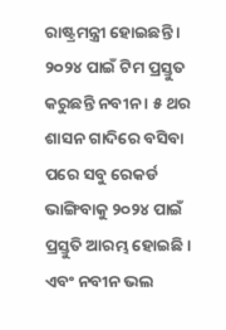ରାଷ୍ଟ୍ରମନ୍ତ୍ରୀ ହୋଇଛନ୍ତି । ୨୦୨୪ ପାଇଁ ଟିମ ପ୍ରସ୍ତୁତ କରୁଛନ୍ତି ନବୀନ । ୫ ଥର ଶାସନ ଗାଦିରେ ବସିବା ପରେ ସବୁ ରେକର୍ଡ ଭାଙ୍ଗିବାକୁ ୨୦୨୪ ପାଇଁ ପ୍ରସ୍ତୁତି ଆରମ୍ଭ ହୋଇଛି । ଏବଂ ନବୀନ ଭଲ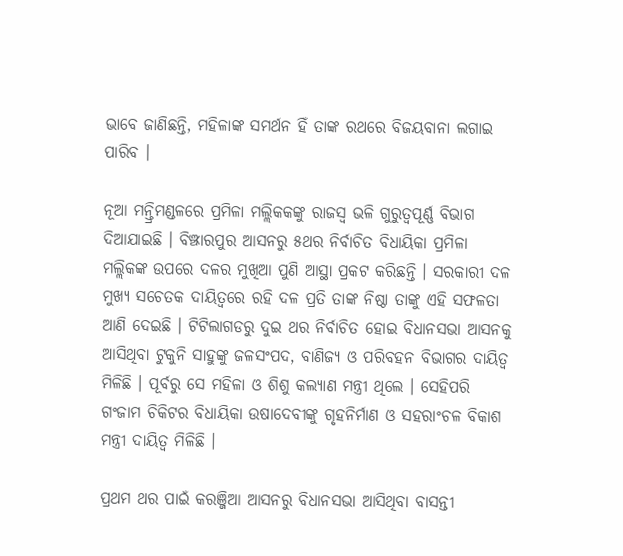ଭାବେ ଜାଣିଛନ୍ତି, ମହିଳାଙ୍କ ସମର୍ଥନ ହିଁ ତାଙ୍କ ରଥରେ ବିଜୟବାନା ଲଗାଇ ପାରିବ ।

ନୂଆ ମନ୍ତ୍ରିମଣ୍ଡଳରେ ପ୍ରମିଳା ମଲ୍ଲିକକଙ୍କୁ ରାଜସ୍ୱ ଭଳି ଗୁରୁତ୍ୱପୂର୍ଣ୍ଣ ବିଭାଗ ଦିଆଯାଇଛି । ବିଞ୍ଝାରପୁର ଆସନରୁ ୫ଥର ନିର୍ବାଚିତ ବିଧାୟିକା ପ୍ରମିଳା ମଲ୍ଲିକଙ୍କ ଉପରେ ଦଳର ମୁଖିଆ ପୁଣି ଆସ୍ଥା ପ୍ରକଟ କରିଛନ୍ତି । ସରକାରୀ ଦଳ ମୁଖ୍ୟ ସଚେତକ ଦାୟିତ୍ୱରେ ରହି ଦଳ ପ୍ରତି ତାଙ୍କ ନିଷ୍ଠା ତାଙ୍କୁ ଏହି ସଫଳତା ଆଣି ଦେଇଛି । ଟିଟିଲାଗଡରୁ ଦୁଇ ଥର ନିର୍ବାଚିତ ହୋଇ ବିଧାନସଭା ଆସନକୁ ଆସିଥିବା ଟୁକୁନି ସାହୁଙ୍କୁ ଜଳସଂପଦ, ବାଣିଜ୍ୟ ଓ ପରିବହନ ବିଭାଗର ଦାୟିତ୍ୱ ମିଳିଛି । ପୂର୍ବରୁ ସେ ମହିଳା ଓ ଶିଶୁ କଲ୍ୟାଣ ମନ୍ତ୍ରୀ ଥିଲେ । ସେହିପରି ଗଂଜାମ ଚିକିଟର ବିଧାୟିକା ଉଷାଦେବୀଙ୍କୁ ଗୃହନିର୍ମାଣ ଓ ସହରାଂଚଳ ବିକାଶ ମନ୍ତ୍ରୀ ଦାୟିତ୍ୱ ମିଳିଛି ।

ପ୍ରଥମ ଥର ପାଇଁ କରଞ୍ଜିଆ ଆସନରୁ ବିଧାନସଭା ଆସିଥିବା ବାସନ୍ତୀ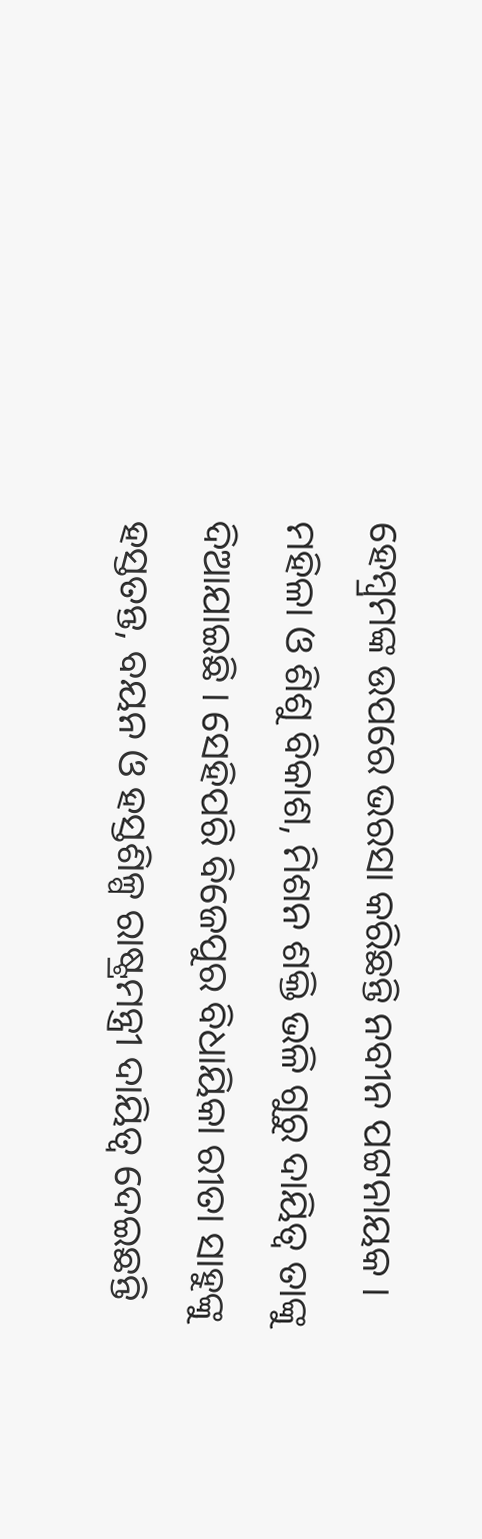ହେମ୍ବ୍ରମଙ୍କ ଉପରେ ଭରସା କରିଛନ୍ତି ନବୀନ ପଟ୍ଟନାୟକ । ମହିଳା ଓ ଶିଶୁ ବିକାଶ, ମିଶନ ଶକ୍ତି ଭଳି ଗୁରୁ ଦାୟିତ୍ୱ ତାଙ୍କୁ ଦିଆଯାଇଛି । ସେହିପରି ବିଜେପୁର ବିଧାୟିକା ରୀତା ସାହୁଙ୍କୁ ହସ୍ତତନ୍ତ, ବୟନ ଓ ହସ୍ତଶିଳ୍ପ ରାଷ୍ଟ୍ରମନ୍ତ୍ରୀ ଦାୟିତ୍ୱ ଦେଇଛନ୍ତି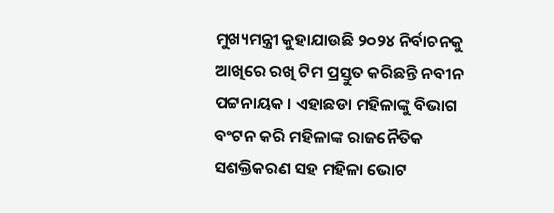ମୁଖ୍ୟମନ୍ତ୍ରୀ କୁହାଯାଉଛି ୨୦୨୪ ନିର୍ବାଚନକୁ ଆଖିରେ ରଖି ଟିମ ପ୍ରସ୍ତୁତ କରିଛନ୍ତି ନବୀନ ପଟ୍ଟନାୟକ । ଏହାଛଡା ମହିଳାଙ୍କୁ ବିଭାଗ ବଂଟନ କରି ମହିଳାଙ୍କ ରାଜନୈତିକ ସଶକ୍ତିକରଣ ସହ ମହିଳା ଭୋଟ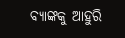ବ୍ୟାଙ୍କକୁ ଆହୁରି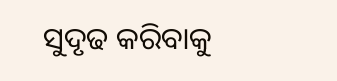ସୁଦୃଢ କରିବାକୁ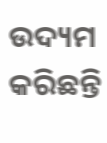ଉଦ୍ୟମ କରିଛନ୍ତି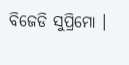ବିଜେଡି ସୁପ୍ରିମୋ ।